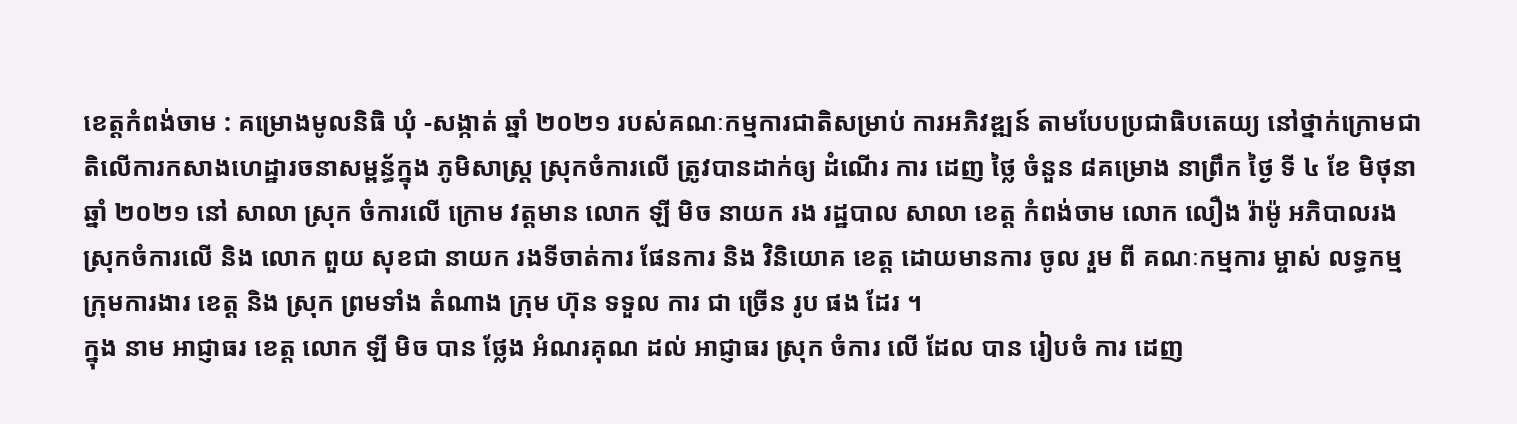ខេត្តកំពង់ចាម : គម្រោងមូលនិធិ ឃុំ -សង្កាត់ ឆ្នាំ ២០២១ របស់គណៈកម្មការជាតិសម្រាប់ ការអភិវឌ្ឍន៍ តាមបែបប្រជាធិបតេយ្យ នៅថ្នាក់ក្រោមជាតិលើការកសាងហេដ្ឋារចនាសម្ពន្ធ័ក្នុង ភូមិសាស្ត្រ ស្រុកចំការលើ ត្រូវបានដាក់ឲ្យ ដំណើរ ការ ដេញ ថ្លៃ ចំនួន ៨គម្រោង នាព្រឹក ថ្ងៃ ទី ៤ ខែ មិថុនា ឆ្នាំ ២០២១ នៅ សាលា ស្រុក ចំការលើ ក្រោម វត្តមាន លោក ឡី មិច នាយក រង រដ្ឋបាល សាលា ខេត្ត កំពង់ចាម លោក លឿង រ៉ាម៉ូ អភិបាលរងស្រុកចំការលើ និង លោក ពួយ សុខជា នាយក រងទីចាត់ការ ផែនការ និង វិនិយោគ ខេត្ត ដោយមានការ ចូល រួម ពី គណៈកម្មការ ម្ចាស់ លទ្ធកម្ម ក្រុមការងារ ខេត្ត និង ស្រុក ព្រមទាំង តំណាង ក្រុម ហ៊ុន ទទួល ការ ជា ច្រើន រូប ផង ដែរ ។
ក្នុង នាម អាជ្ញាធរ ខេត្ត លោក ឡី មិច បាន ថ្លែង អំណរគុណ ដល់ អាជ្ញាធរ ស្រុក ចំការ លើ ដែល បាន រៀបចំ ការ ដេញ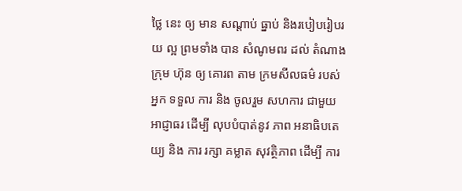ថ្លៃ នេះ ឲ្យ មាន សណ្ដាប់ ធ្នាប់ និងរបៀបរៀបរយ ល្អ ព្រមទាំង បាន សំណូមពរ ដល់ តំណាង ក្រុម ហ៊ុន ឲ្យ គោរព តាម ក្រមសីលធម៌ របស់ អ្នក ទទួល ការ និង ចូលរួម សហការ ជាមួយ អាជ្ញាធរ ដេីម្បី លុបបំបាត់នូវ ភាព អនាធិបតេយ្យ និង ការ រក្សា គម្លាត សុវត្ថិភាព ដើម្បី ការ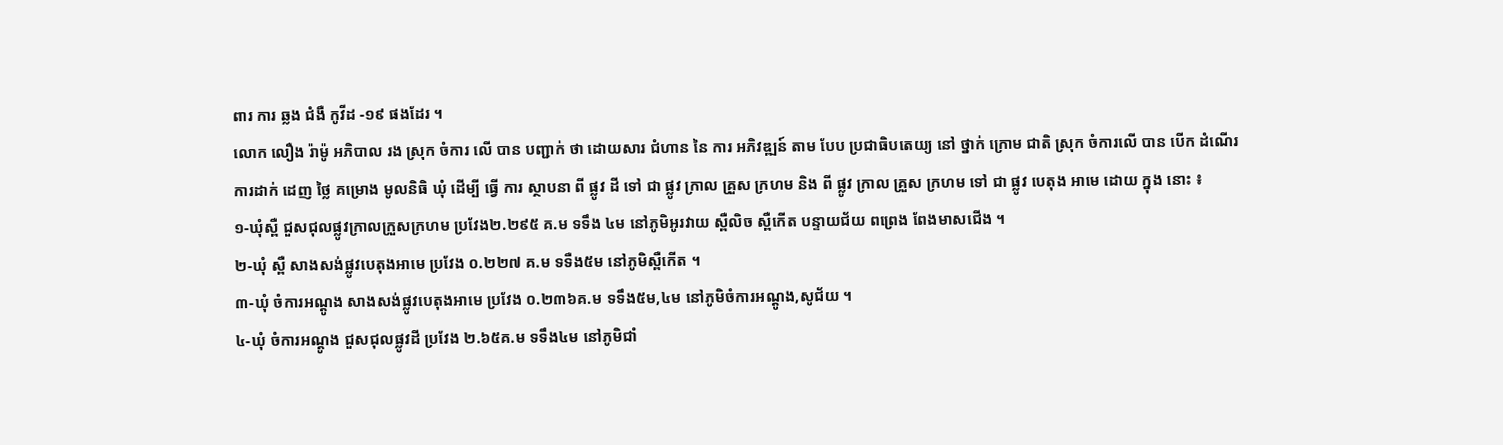ពារ ការ ឆ្លង ជំងឺ កូវីដ -១៩ ផងដែរ ។
លោក លឿង រ៉ាម៉ូ អភិបាល រង ស្រុក ចំការ លើ បាន បញ្ជាក់ ថា ដោយសារ ជំហាន នៃ ការ អភិវឌ្ឍន៍ តាម បែប ប្រជាធិបតេយ្យ នៅ ថ្នាក់ ក្រោម ជាតិ ស្រុក ចំការលើ បាន បើក ដំណើរ ការដាក់ ដេញ ថ្លៃ គម្រោង មូលនិធិ ឃុំ ដើម្បី ធ្វើ ការ ស្ថាបនា ពី ផ្លូវ ដី ទៅ ជា ផ្លូវ ក្រាល គ្រួស ក្រហម និង ពី ផ្លូវ ក្រាល គ្រួស ក្រហម ទៅ ជា ផ្លូវ បេតុង អាមេ ដោយ ក្នុង នោះ ៖
១-ឃុំស្ពឺ ជួសជុលផ្លូវក្រាលក្រួសក្រហម ប្រវែង២.២៩៥ គ.ម ទទឹង ៤ម នៅភូមិអូរវាយ ស្ពឺលិច ស្ពឺកើត បន្ទាយជ័យ ពព្រេង ពែងមាសជើង ។
២-ឃុំ ស្ពឺ សាងសង់ផ្លូវបេតុងអាមេ ប្រវែង ០.២២៧ គ.ម ទទឺង៥ម នៅភូមិស្ពឺកើត ។
៣-ឃុំ ចំការអណ្តូង សាងសង់ផ្លូវបេតុងអាមេ ប្រវែង ០.២៣៦គ.ម ទទឹង៥ម,៤ម នៅភូមិចំការអណ្តូង,សូជ័យ ។
៤-ឃុំ ចំការអណ្តូង ជួសជុលផ្លូវដី ប្រវែង ២.៦៥គ.ម ទទឹង៤ម នៅភូមិជាំ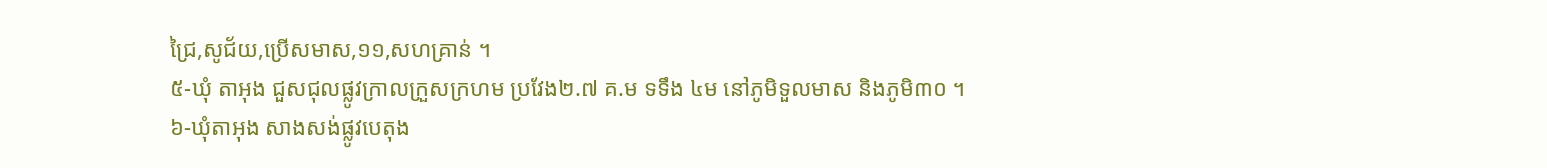ជ្រៃ,សូជ័យ,ប្រើសមាស,១១,សហគ្រាន់ ។
៥-ឃុំ តាអុង ជួសជុលផ្លូវក្រាលក្រួសក្រហម ប្រវែង២.៧ គ.ម ទទឹង ៤ម នៅភូមិទួលមាស និងភូមិ៣០ ។
៦-ឃុំតាអុង សាងសង់ផ្លូវបេតុង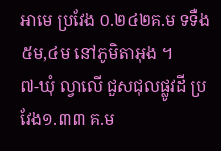អាមេ ប្រវែង ០.២៤២គ.ម ទទឺង៥ម,៤ម នៅភូមិតាអុង ។
៧-ឃុំ ល្វាលើ ជួសជុលផ្លូវដី ប្រវែង១.៣៣ គ.ម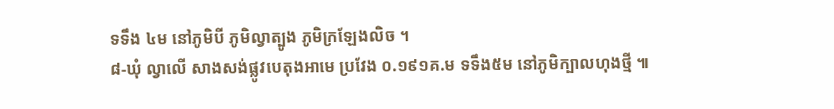ទទឹង ៤ម នៅភូមិបី ភូមិល្វាត្បូង ភូមិក្រឡែងលិច ។
៨-ឃុំ ល្វាលើ សាងសង់ផ្លូវបេតុងអាមេ ប្រវែង ០.១៩១គ.ម ទទឹង៥ម នៅភូមិក្បាលហុងថ្មី ៕